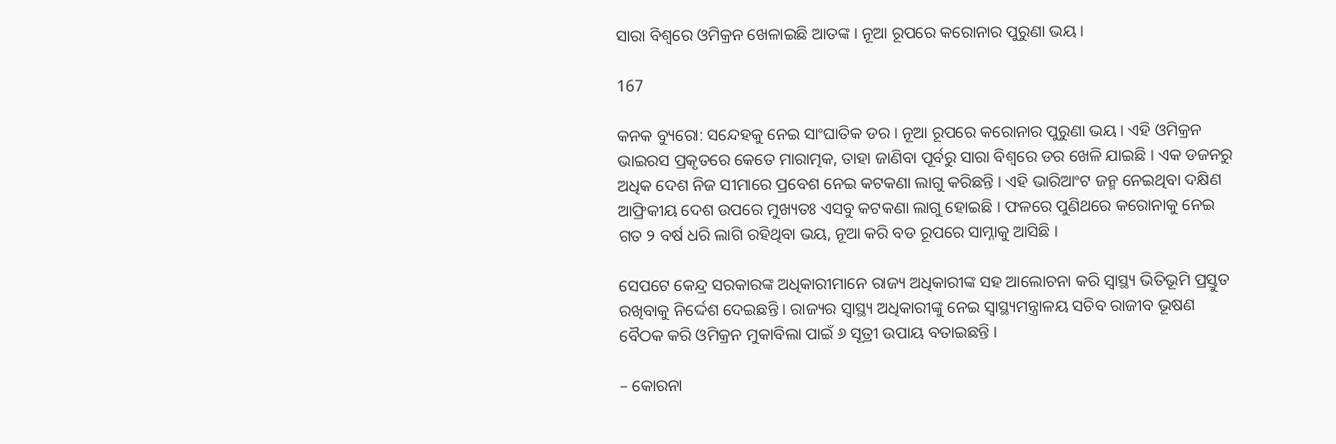ସାରା ବିଶ୍ୱରେ ଓମିକ୍ରନ ଖେଳାଇଛି ଆତଙ୍କ । ନୂଆ ରୂପରେ କରୋନାର ପୁରୁଣା ଭୟ ।

167

କନକ ବ୍ୟୁରୋ: ସନ୍ଦେହକୁ ନେଇ ସାଂଘାତିକ ଡର । ନୂଆ ରୂପରେ କରୋନାର ପୁରୁଣା ଭୟ । ଏହି ଓମିକ୍ରନ ଭାଇରସ ପ୍ରକୃତରେ କେତେ ମାରାତ୍ମକ, ତାହା ଜାଣିବା ପୂର୍ବରୁ ସାରା ବିଶ୍ୱରେ ଡର ଖେଳି ଯାଇଛି । ଏକ ଡଜନରୁ ଅଧିକ ଦେଶ ନିଜ ସୀମାରେ ପ୍ରବେଶ ନେଇ କଟକଣା ଲାଗୁ କରିଛନ୍ତି । ଏହି ଭାରିଆଂଟ ଜନ୍ମ ନେଇଥିବା ଦକ୍ଷିଣ ଆଫ୍ରିକୀୟ ଦେଶ ଉପରେ ମୁଖ୍ୟତଃ ଏସବୁ କଟକଣା ଲାଗୁ ହୋଇଛି । ଫଳରେ ପୁଣିଥରେ କରୋନାକୁ ନେଇ ଗତ ୨ ବର୍ଷ ଧରି ଲାଗି ରହିଥିବା ଭୟ, ନୂଆ କରି ବଡ ରୂପରେ ସାମ୍ନାକୁ ଆସିଛି ।

ସେପଟେ କେନ୍ଦ୍ର ସରକାରଙ୍କ ଅଧିକାରୀମାନେ ରାଜ୍ୟ ଅଧିକାରୀଙ୍କ ସହ ଆଲୋଚନା କରି ସ୍ୱାସ୍ଥ୍ୟ ଭିତିଭୂମି ପ୍ରସ୍ତୁତ ରଖିବାକୁ ନିର୍ଦ୍ଦେଶ ଦେଇଛନ୍ତି । ରାଜ୍ୟର ସ୍ୱାସ୍ଥ୍ୟ ଅଧିକାରୀଙ୍କୁ ନେଇ ସ୍ୱାସ୍ଥ୍ୟମନ୍ତ୍ରାଳୟ ସଚିବ ରାଜୀବ ଭୂଷଣ ବୈଠକ କରି ଓମିକ୍ରନ ମୁକାବିଲା ପାଇଁ ୬ ସୂତ୍ରୀ ଉପାୟ ବତାଇଛନ୍ତି ।

– କୋରନା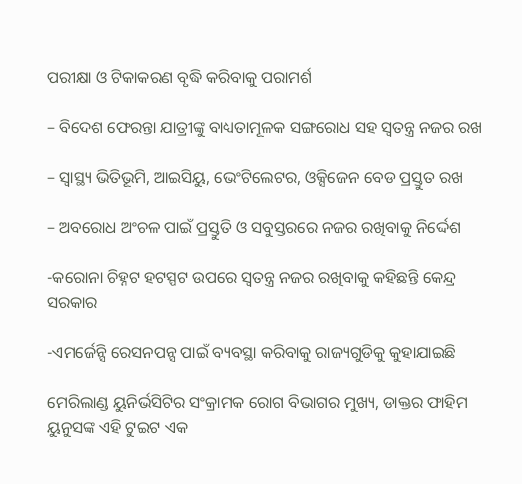ପରୀକ୍ଷା ଓ ଟିକାକରଣ ବୃଦ୍ଧି କରିବାକୁ ପରାମର୍ଶ

– ବିଦେଶ ଫେରନ୍ତା ଯାତ୍ରୀଙ୍କୁ ବାଧ୍ୟତାମୂଳକ ସଙ୍ଗରୋଧ ସହ ସ୍ୱତନ୍ତ୍ର ନଜର ରଖ

– ସ୍ୱାସ୍ଥ୍ୟ ଭିତିଭୂମି, ଆଇସିୟୁ, ଭେଂଟିଲେଟର, ଓକ୍ସିଜେନ ବେଡ ପ୍ରସ୍ତୁତ ରଖ

– ଅବରୋଧ ଅଂଚଳ ପାଇଁ ପ୍ରସ୍ତୁତି ଓ ସବୁସ୍ତରରେ ନଜର ରଖିବାକୁ ନିର୍ଦ୍ଦେଶ

-କରୋନା ଚିହ୍ନଟ ହଟସ୍ପଟ ଉପରେ ସ୍ୱତନ୍ତ୍ର ନଜର ରଖିବାକୁ କହିଛନ୍ତି କେନ୍ଦ୍ର ସରକାର

-ଏମର୍ଜେନ୍ସି ରେସନପନ୍ସ ପାଇଁ ବ୍ୟବସ୍ଥା କରିବାକୁ ରାଜ୍ୟଗୁଡିକୁ କୁହାଯାଇଛି

ମେରିଲାଣ୍ଡ ୟୁନିର୍ଭସିଟିର ସଂକ୍ରାମକ ରୋଗ ବିଭାଗର ମୁଖ୍ୟ, ଡାକ୍ତର ଫାହିମ ୟୁନୁସଙ୍କ ଏହି ଟୁଇଟ ଏକ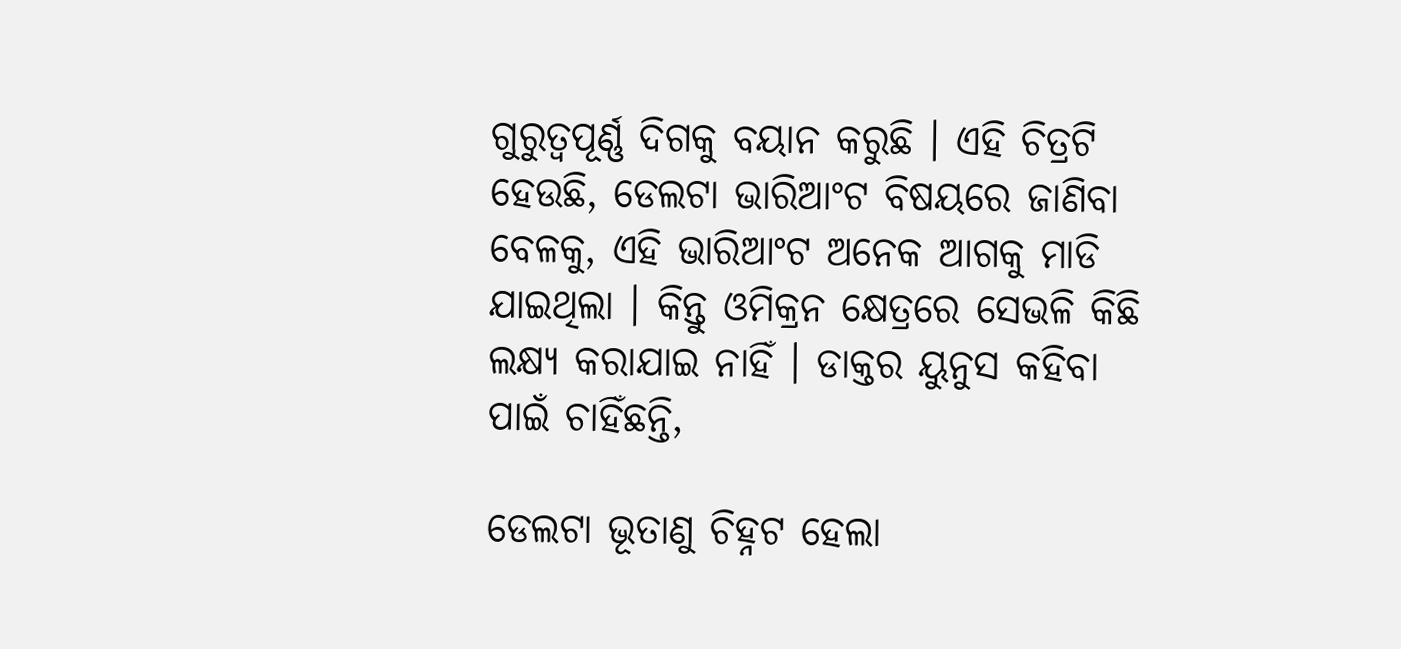ଗୁରୁତ୍ୱପୂର୍ଣ୍ଣ ଦିଗକୁ ବୟାନ କରୁଛି । ଏହି ଚିତ୍ରଟି ହେଉଛି, ଡେଲଟା ଭାରିଆଂଟ ବିଷୟରେ ଜାଣିବା ବେଳକୁ, ଏହି ଭାରିଆଂଟ ଅନେକ ଆଗକୁ ମାଡି ଯାଇଥିଲା । କିନ୍ତୁ ଓମିକ୍ରନ କ୍ଷେତ୍ରରେ ସେଭଳି କିଛି ଲକ୍ଷ୍ୟ କରାଯାଇ ନାହିଁ । ଡାକ୍ତର ୟୁନୁସ କହିବା ପାଇଁ ଚାହିଁଛନ୍ତି,

ଡେଲଟା ଭୂତାଣୁ ଚିହ୍ନଟ ହେଲା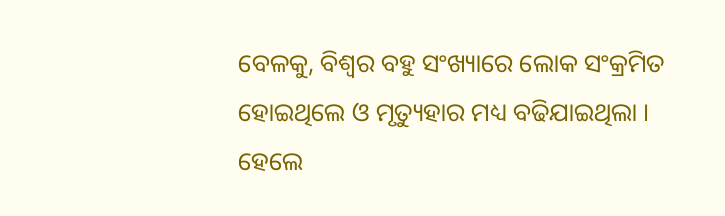ବେଳକୁ, ବିଶ୍ୱର ବହୁ ସଂଖ୍ୟାରେ ଲୋକ ସଂକ୍ରମିତ ହୋଇଥିଲେ ଓ ମୃତ୍ୟୁହାର ମଧ୍ୟ ବଢିଯାଇଥିଲା । ହେଲେ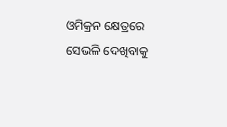ଓମିକ୍ରନ କ୍ଷେତ୍ରରେ ସେଭଳି ଦେଖିବାକୁ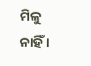ମିଳୁ ନାହିଁ ।